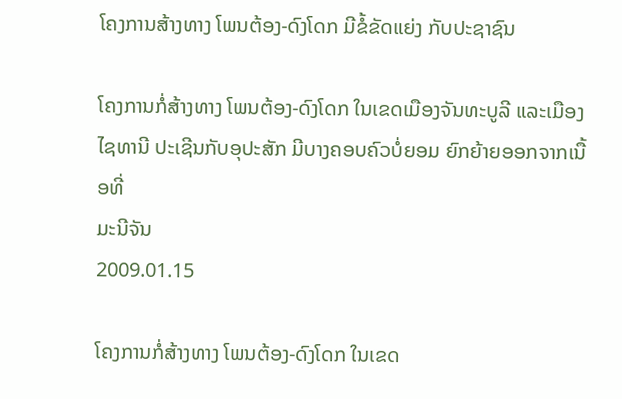ໂຄງການສ້າງທາງ ໂພນຕ້ອງ-ດົງໂດກ ມີຂໍ້ຂັດແຍ່ງ ກັບປະຊາຊົນ

ໂຄງການກໍ່ສ້າງທາງ ໂພນຕ້ອງ-ດົງໂດກ ໃນເຂດເມືອງຈັນທະບູລີ ແລະເມືອງໄຊທານີ ປະເຊີນກັບອຸປະສັກ ມີບາງຄອບຄົວບໍ່ຍອມ ຍົກຍ້າຍອອກຈາກເນື້ອທີ່
ມະນີຈັນ
2009.01.15

ໂຄງການກໍ່ສ້າງທາງ ໂພນຕ້ອງ-ດົງໂດກ ໃນເຂດ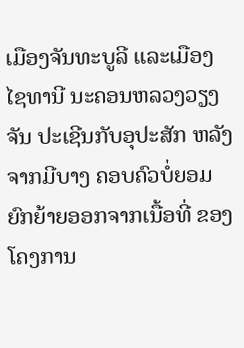ເມືອງຈັນທະບູລີ ແລະເມືອງ ໄຊທານີ ນະຄອນຫລວງວຽງຈັນ ປະເຊີນກັບອຸປະສັກ ຫລັງຈາກມີບາງ ຄອບຄົວບໍ່ຍອມ ຍົກຍ້າຍອອກຈາກເນື້ອທີ່ ຂອງໂຄງການ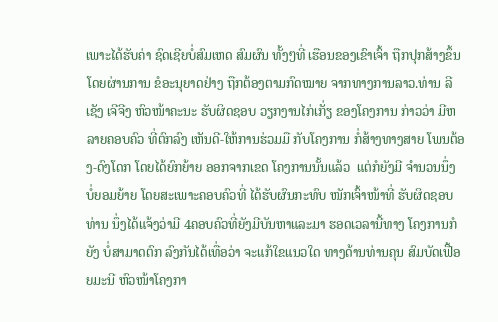ເພາະໄດ້ຮັບຄ່າ ຊົດເຊີຍບໍ່ສົມເຫດ ສົມຜົນ ທັ້ງໆທີ່ ເຮືອນຂອງເຂົາເຈົ້າ ຖືກປຸກສ້າງຂຶ້ນ ໂດຍຜ່ານການ ຂໍອະນຸຍາດຢ່າງ ຖືກຕ້ອງຕາມກົດໝາຍ ຈາກທາງການລາວ.ທ່ານ ລີເຊັງ ເຈີຈີງ ຫົວໜ້າຄະນະ ຮັບຜິດຊອບ ວຽກງານໄກ່ເກັ່ຽ ຂອງໂຄງການ ກ່າວວ່າ ມີຫລາຍຄອບຄົວ ທີ່ຕົກລົງ ເຫັນດີ-ໃຫ້ການຮ່ວມມື ກັບໂຄງການ ກໍ່ສ້າງທາງສາຍ ໂພນຕ້ອງ-ດົງໂດກ ໂດຍໄດ້ຍົກຍ້າຍ ອອກຈາກເຂດ ໂຄງການນັ້ນແລ້ວ  ແຕ່ກໍຍັງມີ ຈໍານວນນຶ່ງ ບໍ່ຍອມຍ້າຍ ໂດຍສະເພາະຄອບຄົວທີ່ ໄດ້ຮັບຜົນກະທົບ ໜັກເຈົ້າໜ້າທີ່ ຮັບຜິດຊອບທ່ານ ນຶ່ງໄດ້ແຈ້ງວ່າມີ 4ຄອບຄົວທີ່ຍັງມີບັນຫາແລະມາ ຮອດເວລານີ້ທາງ ໂຄງການກໍຍັງ ບໍ່ສາມາດຕົກ ລົງກັນໄດ້ເທື່ອວ່າ ຈະແກ້ໃຂແນວໃດ ທາງດ້ານທ່ານຄຸນ ສົມບັດເຟື້ອຍມະນີ ຫົວໜ້າໂຄງກາ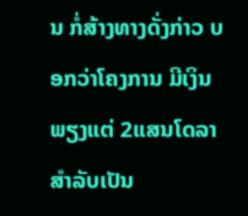ນ ກໍ່ສ້າງທາງດັ່ງກ່າວ ບອກວ່າໂຄງການ ມີເງິນ ພຽງແຕ່ 2ແສນໂດລາ ສໍາລັບເປັນ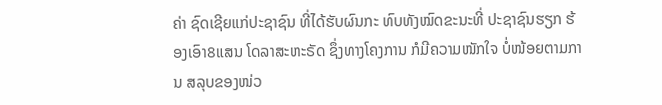ຄ່າ ຊົດເຊີຍແກ່ປະຊາຊົນ ທີ່ໄດ້ຮັບຜົນກະ ທົບທັງໝົດຂະນະທີ່ ປະຊາຊົນຮຽກ ຮ້ອງເອົາ8ແສນ ໂດລາສະຫະຣັດ ຊຶ່ງທາງໂຄງການ ກໍມີຄວາມໜັກໃຈ ບໍ່ໜ້ອຍຕາມການ ສລຸບຂອງໜ່ວ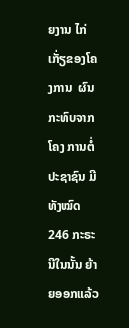ຍງານ ໄກ່ເກັ່ຽຂອງໂຄງການ  ຜົນກະທົບຈາກໂຄງ ການຕໍ່ປະຊາຊົນ ມີທັງໝົດ246 ກະຣະນີໃນນັ້ນ ຍ້າຍອອກແລ້ວ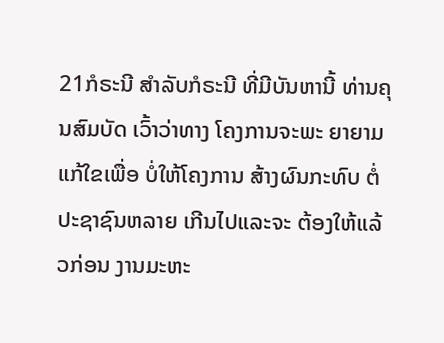21ກໍຣະນີ ສໍາລັບກໍຣະນີ ທີ່ມີບັນຫານີ້ ທ່ານຄຸນສົມບັດ ເວົ້າວ່າທາງ ໂຄງການຈະພະ ຍາຍາມແກ້ໃຂເພື່ອ ບໍ່ໃຫ້ໂຄງການ ສ້າງຜົນກະທົບ ຕໍ່ປະຊາຊົນຫລາຍ ເກີນໄປແລະຈະ ຕ້ອງໃຫ້ແລ້ວກ່ອນ ງານມະຫະ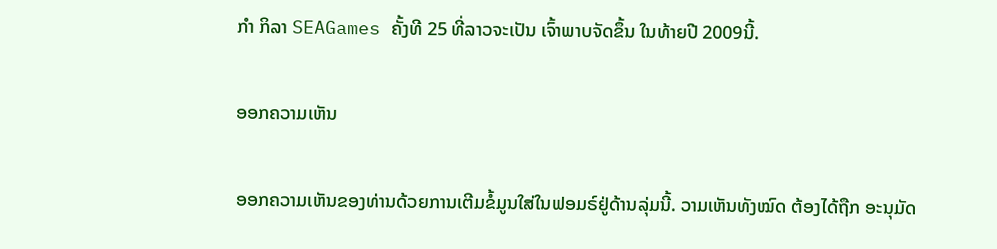ກໍາ ກິລາ SEAGames ຄັ້ງທີ 25 ທີ່ລາວຈະເປັນ ເຈົ້າພາບຈັດຂຶ້ນ ໃນທ້າຍປີ 2009ນີ້.

ອອກຄວາມເຫັນ

ອອກຄວາມເຫັນຂອງທ່ານດ້ວຍການເຕີມຂໍ້ມູນໃສ່ໃນຟອມຣ໌ຢູ່ດ້ານລຸ່ມນີ້. ວາມເຫັນທັງໝົດ ຕ້ອງໄດ້ຖືກ ອະນຸມັດ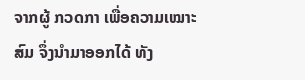ຈາກຜູ້ ກວດກາ ເພື່ອຄວາມເໝາະສົມ ຈຶ່ງນໍາມາອອກໄດ້ ທັງ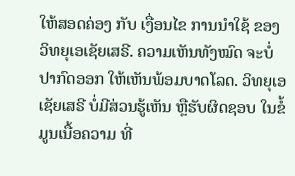ໃຫ້ສອດຄ່ອງ ກັບ ເງື່ອນໄຂ ການນຳໃຊ້ ຂອງ ວິທຍຸເອເຊັຍເສຣີ. ຄວາມເຫັນທັງໝົດ ຈະບໍ່ປາກົດອອກ ໃຫ້ເຫັນພ້ອມບາດໂລດ. ວິທຍຸເອເຊັຍເສຣີ ບໍ່ມີສ່ວນຮູ້ເຫັນ ຫຼືຮັບຜິດຊອບ ໃນຂໍ້ມູນເນື້ອຄວາມ ທີ່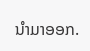ນໍາມາອອກ.